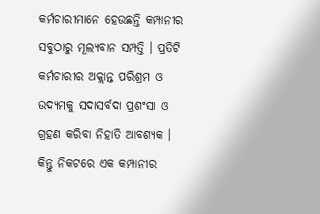କର୍ମଚାରୀମାନେ ହେଉଛନ୍ତି କମ୍ପାନୀର ସବୁଠାରୁ ମୂଲ୍ୟବାନ ସମ୍ପତ୍ତି । ପ୍ରତିଟି କର୍ମଚାରୀର ଅକ୍ଲାନ୍ତ ପରିଶ୍ରମ ଓ ଉଦ୍ୟମକୁ ସଦାସର୍ବଦା ପ୍ରଶଂସା ଓ ଗ୍ରହଣ କରିବା ନିହାତି ଆବଶ୍ୟକ । କିନ୍ତୁ ନିକଟରେ ଏକ କମ୍ପାନୀର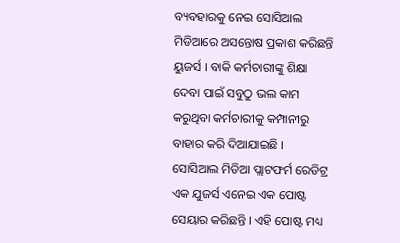ବ୍ୟବହାରକୁ ନେଇ ସୋସିଆଲ ମିଡିଆରେ ଅସନ୍ତୋଷ ପ୍ରକାଶ କରିଛନ୍ତି ୟୁଜର୍ସ । ବାକି କର୍ମଚାରୀଙ୍କୁ ଶିକ୍ଷା ଦେବା ପାଇଁ ସବୁଠୁ ଭଲ କାମ କରୁଥିବା କର୍ମଚାରୀକୁ କମ୍ପାନୀରୁ ବାହାର କରି ଦିଆଯାଇଛି ।
ସୋସିଆଲ ମିଡିଆ ପ୍ଲାଟଫର୍ମ ରେଡିଟ୍ର ଏକ ଯୁଜର୍ସ ଏନେଇ ଏକ ପୋଷ୍ଟ ସେୟାର କରିଛନ୍ତି । ଏହି ପୋଷ୍ଟ ମଧ୍ୟ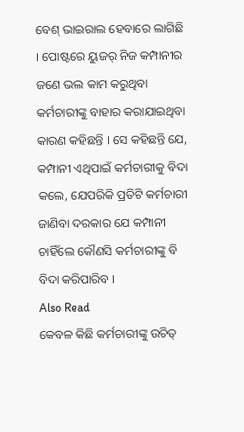ବେଶ୍ ଭାଇରାଲ ହେବାରେ ଲାଗିଛି । ପୋଷ୍ଟରେ ୟୁଜର୍ ନିଜ କମ୍ପାନୀର ଜଣେ ଭଲ କାମ କରୁଥିବା କର୍ମଚାରୀଙ୍କୁ ବାହାର କରାଯାଇଥିବା କାରଣ କହିଛନ୍ତି । ସେ କହିଛନ୍ତି ଯେ, କମ୍ପାନୀ ଏଥିପାଇଁ କର୍ମଚାରୀକୁ ବିଦା କଲେ, ଯେପରିକି ପ୍ରତିଟି କର୍ମଚାରୀ ଜାଣିବା ଦରକାର ଯେ କମ୍ପାନୀ ଚାହିଁଲେ କୌଣସି କର୍ମଚାରୀଙ୍କୁ ବି ବିଦା କରିପାରିବ ।
Also Read
କେବଳ କିଛି କର୍ମଚାରୀଙ୍କୁ ଉଚିତ୍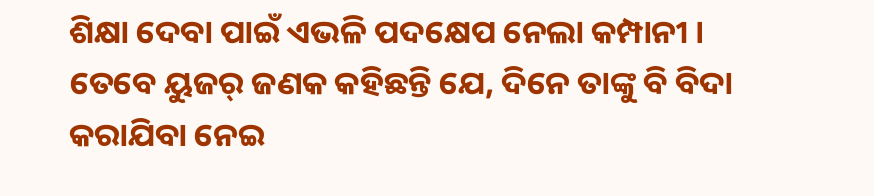ଶିକ୍ଷା ଦେବା ପାଇଁ ଏଭଳି ପଦକ୍ଷେପ ନେଲା କମ୍ପାନୀ । ତେବେ ୟୁଜର୍ ଜଣକ କହିଛନ୍ତି ଯେ, ଦିନେ ତାଙ୍କୁ ବି ବିଦା କରାଯିବା ନେଇ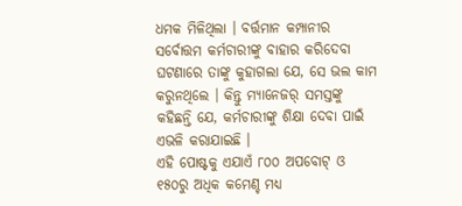ଧମକ ମିଳିଥିଲା । ବର୍ତ୍ତମାନ କମ୍ପାନୀର ସର୍ବୋତ୍ତମ କର୍ମଚାରୀଙ୍କୁ ବାହାର କରିଦେବା ଘଟଣାରେ ତାଙ୍କୁ କୁହାଗଲା ଯେ, ସେ ଭଲ କାମ କରୁନଥିଲେ । କିନ୍ତୁ ମ୍ୟାନେଜର୍ ସମସ୍ତଙ୍କୁ କହିଛନ୍ତି ଯେ, କର୍ମଚାରୀଙ୍କୁ ଶିକ୍ଷା ଦେବା ପାଇଁ ଏଭଳି କରାଯାଇଛି ।
ଏହି ପୋଷ୍ଟକୁ ଏଯାଏଁ ୮୦୦ ଅପବୋଟ୍ ଓ ୧୫୦ରୁ ଅଧିକ କମେଣ୍ଚ ମଧ୍ୟ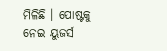ମିଳିଛି । ପୋଷ୍ଟକୁ ନେଇ ୟୁଜର୍ସ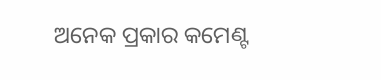ଅନେକ ପ୍ରକାର କମେଣ୍ଟ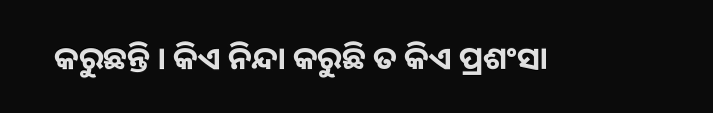କରୁଛନ୍ତି । କିଏ ନିନ୍ଦା କରୁଛି ତ କିଏ ପ୍ରଶଂସା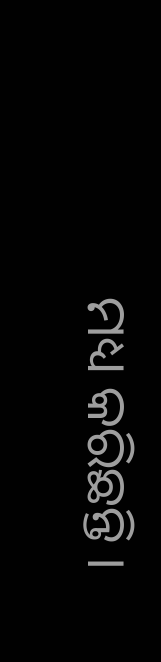ମଧ୍ୟ କରିଛନ୍ତି ।